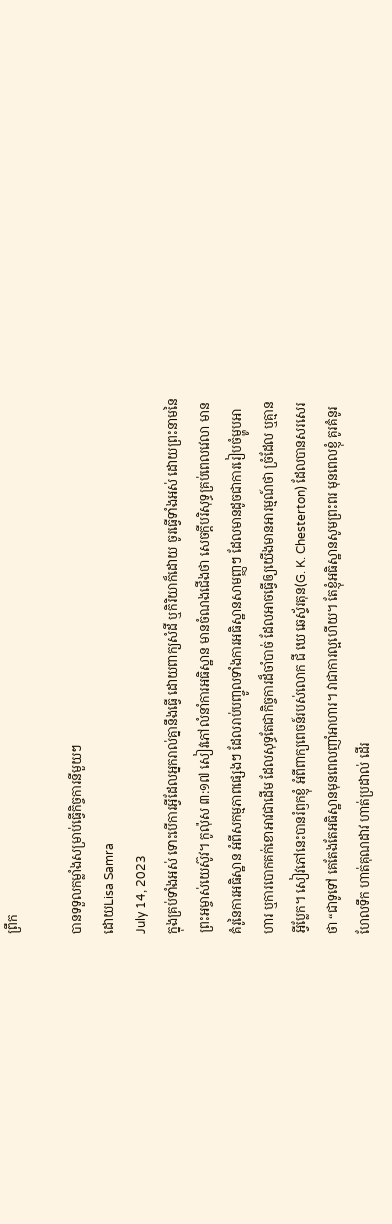ព្រឹក

បានទទួលកម្លាំងសម្រាប់ធ្វើកិច្ចការនីមួយៗ
ដោយLisa Samra
July 14, 2023
ក្នុងគ្រប់ទាំងអស់ ទោះបើការអ្វីដែលអ្នករាល់គ្នានឹងធ្វើ ដោយពាក្យសំដី ឬកិរិយាក៏ដោយ ចូរធ្វើទាំងអស់ ដោយព្រះនាមនៃព្រះអម្ចាស់យេស៊ូវ។ កូល៉ុស ៣:១៧ សៀវភៅលំនាំការអធិស្ឋាន មានចំណងជើងថា សេចក្តីបរិសុទ្ធគ្រប់ពេលវេលា មានគំរូនៃការអធិស្ឋាន អំពីសកម្មភាពផ្សេងៗ ដែលរាប់បញ្ចូលទាំងការអធិស្ឋានសាមញ្ញៗ ដែលមានដូចជាការរៀបចំម្ហូបអាហារ ឬការបោកគក់ខោអាវជាដើម ដែលសុទ្ធតែជាកិច្ចការដ៏ចាំបាច់ ដែលអាចធ្វើឲ្យយើងមានអារម្មណ៍ថា ច្រំដែល ឬគ្មានអ្វីប្លែក។ សៀវភៅនេះបានរំឭកខ្ញុំ អំពីពាក្យពេចន៍របស់លោក ជី ឃេ ឆេស្ទ័រតុន(G. K. Chesterton) ដែលបានសរសេរថា “ជាទូទៅ គេតែងតែអធិស្ឋានមុនពេលញាំអាហារ។ វាជាការល្អហើយ។ តែខ្ញុំអធិស្ឋានសូមព្រះពរ មុនពេលខ្ញុំ គូរគំនូរ ហែលទឹក ហាត់គុណដាវ ហាត់ប្រដាល់ ដើរ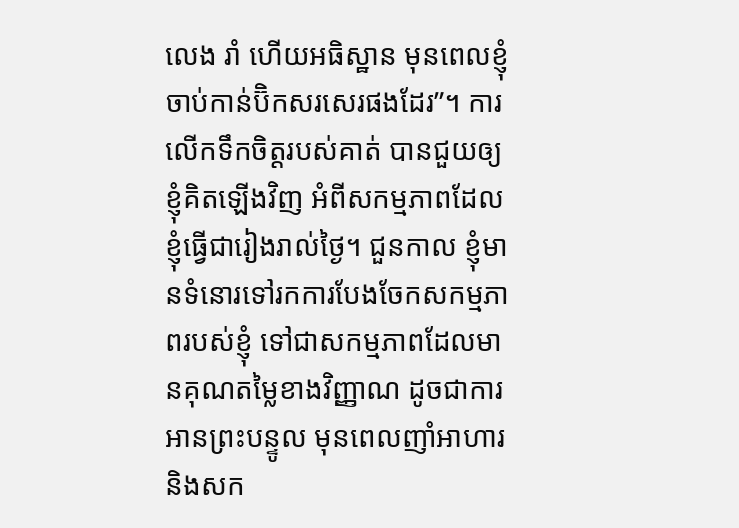លេង រាំ ហើយអធិស្ឋាន មុនពេលខ្ញុំចាប់កាន់ប៊ិកសរសេរផងដែរ”។ ការលើកទឹកចិត្តរបស់គាត់ បានជួយឲ្យខ្ញុំគិតឡើងវិញ អំពីសកម្មភាពដែលខ្ញុំធ្វើជារៀងរាល់ថ្ងៃ។ ជួនកាល ខ្ញុំមានទំនោរទៅរកការបែងចែកសកម្មភាពរបស់ខ្ញុំ ទៅជាសកម្មភាពដែលមានគុណតម្លៃខាងវិញ្ញាណ ដូចជាការអានព្រះបន្ទូល មុនពេលញាំអាហារ និងសក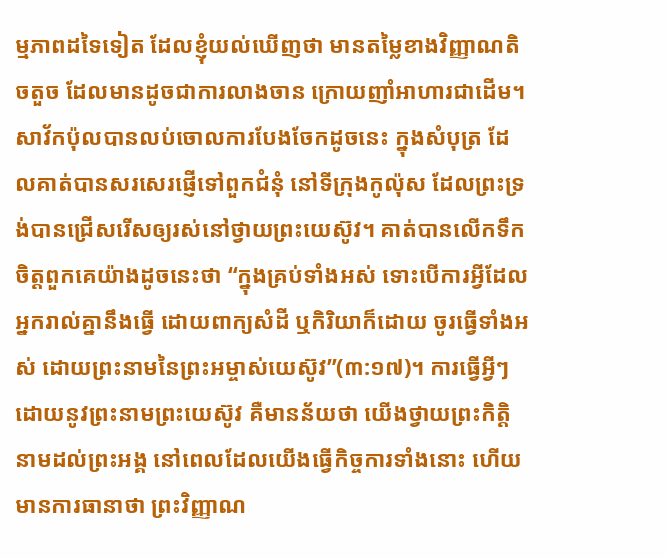ម្មភាពដទៃទៀត ដែលខ្ញុំយល់ឃើញថា មានតម្លៃខាងវិញ្ញាណតិចតួច ដែលមានដូចជាការលាងចាន ក្រោយញាំអាហារជាដើម។ សាវ័កប៉ុលបានលប់ចោលការបែងចែកដូចនេះ ក្នុងសំបុត្រ ដែលគាត់បានសរសេរផ្ញើទៅពួកជំនុំ នៅទីក្រុងកូល៉ុស ដែលព្រះទ្រង់បានជ្រើសរើសឲ្យរស់នៅថ្វាយព្រះយេស៊ូវ។ គាត់បានលើកទឹកចិត្តពួកគេយ៉ាងដូចនេះថា “ក្នុងគ្រប់ទាំងអស់ ទោះបើការអ្វីដែលអ្នករាល់គ្នានឹងធ្វើ ដោយពាក្យសំដី ឬកិរិយាក៏ដោយ ចូរធ្វើទាំងអស់ ដោយព្រះនាមនៃព្រះអម្ចាស់យេស៊ូវ”(៣:១៧)។ ការធ្វើអ្វីៗ ដោយនូវព្រះនាមព្រះយេស៊ូវ គឺមានន័យថា យើងថ្វាយព្រះកិត្តិនាមដល់ព្រះអង្គ នៅពេលដែលយើងធ្វើកិច្ចការទាំងនោះ ហើយមានការធានាថា ព្រះវិញ្ញាណ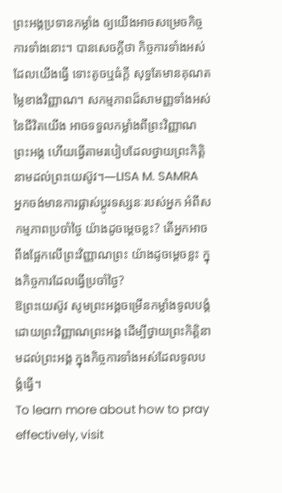ព្រះអង្គប្រទានកម្លាំង ឲ្យយើងអាចសម្រេចកិច្ចការទាំងនោះ។ បានសេចក្តីថា កិច្ចការទាំងអស់ដែលយើងធ្វើ ទោះតូចឬធំក្តី សុទ្ធតែមានគុណតម្លៃខាងវិញ្ញាណ។ សកម្មភាពដ៏សាមញ្ញទាំងអស់នៃជីវិតយើង អាចទទួលកម្លាំងពីព្រះវិញ្ញាណព្រះអង្គ ហើយធ្វើតាមរបៀបដែលថ្វាយព្រះកិត្តិនាមដល់ព្រះយេស៊ូវ។—LISA M. SAMRA
អ្នកចង់មានការផ្លាស់ប្តូរទស្សនៈរបស់អ្នក អំពីសកម្មភាពប្រចាំថ្ងៃ យ៉ាងដូចម្តេចខ្លះ? តើអ្នកអាចពឹងផ្អែកលើព្រះវិញ្ញាណព្រះ យ៉ាងដូចម្តេចខ្លះ ក្នុងកិច្ចការដែលធ្វើប្រចាំថ្ងៃ?
ឱព្រះយេស៊ូវ សូមព្រះអង្គចម្រើនកម្លាំងទូលបង្គំ ដោយព្រះវិញ្ញាណព្រះអង្គ ដើម្បីថ្វាយព្រះកិត្តិនាមដល់ព្រះអង្គ ក្នុងកិច្ចការទាំងអស់ដែលទូលបង្គំធ្វើ។
To learn more about how to pray effectively, visit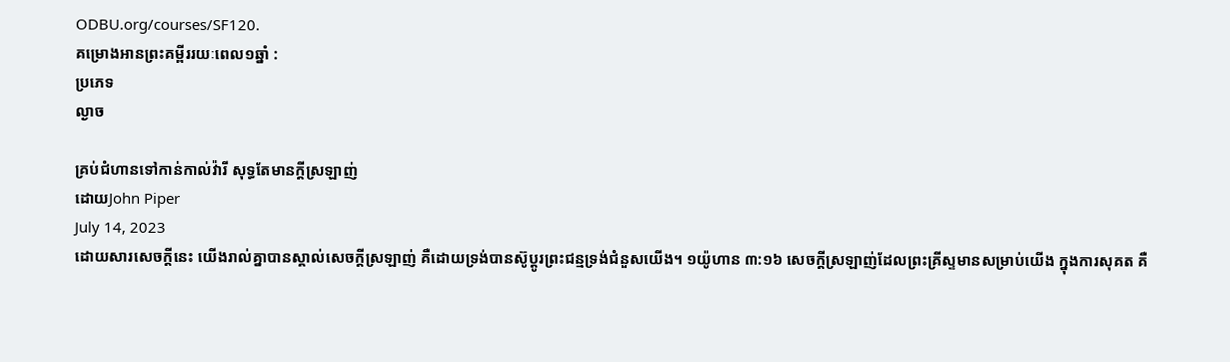ODBU.org/courses/SF120.
គម្រោងអានព្រះគម្ពីររយៈពេល១ឆ្នាំ :
ប្រភេទ
ល្ងាច

គ្រប់ជំហានទៅកាន់កាល់វ៉ារី សុទ្ធតែមានក្តីស្រឡាញ់
ដោយJohn Piper
July 14, 2023
ដោយសារសេចក្តីនេះ យើងរាល់គ្នាបានស្គាល់សេចក្តីស្រឡាញ់ គឺដោយទ្រង់បានស៊ូប្តូរព្រះជន្មទ្រង់ជំនួសយើង។ ១យ៉ូហាន ៣:១៦ សេចក្តីស្រឡាញ់ដែលព្រះគ្រីស្ទមានសម្រាប់យើង ក្នុងការសុគត គឺ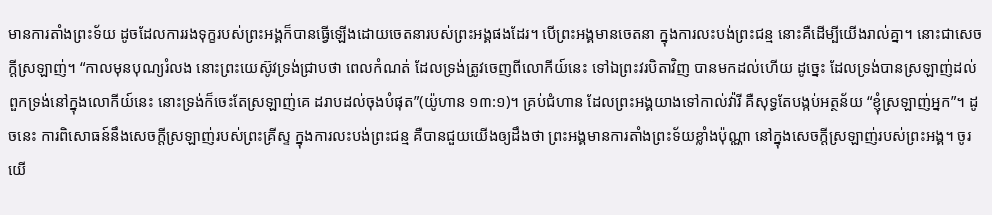មានការតាំងព្រះទ័យ ដូចដែលការរងទុក្ខរបស់ព្រះអង្គក៏បានធ្វើឡើងដោយចេតនារបស់ព្រះអង្គផងដែរ។ បើព្រះអង្គមានចេតនា ក្នុងការលះបង់ព្រះជន្ម នោះគឺដើម្បីយើងរាល់គ្នា។ នោះជាសេចក្តីស្រឡាញ់។ “កាលមុនបុណ្យរំលង នោះព្រះយេស៊ូវទ្រង់ជ្រាបថា ពេលកំណត់ ដែលទ្រង់ត្រូវចេញពីលោកីយ៍នេះ ទៅឯព្រះវរបិតាវិញ បានមកដល់ហើយ ដូច្នេះ ដែលទ្រង់បានស្រឡាញ់ដល់ពួកទ្រង់នៅក្នុងលោកីយ៍នេះ នោះទ្រង់ក៏ចេះតែស្រឡាញ់គេ ដរាបដល់ចុងបំផុត”(យ៉ូហាន ១៣:១)។ គ្រប់ជំហាន ដែលព្រះអង្គយាងទៅកាល់វ៉ារី គឺសុទ្ធតែបង្កប់អត្ថន័យ “ខ្ញុំស្រឡាញ់អ្នក”។ ដូចនេះ ការពិសោធន៍នឹងសេចក្តីស្រឡាញ់របស់ព្រះគ្រីស្ទ ក្នុងការលះបង់ព្រះជន្ម គឺបានជួយយើងឲ្យដឹងថា ព្រះអង្គមានការតាំងព្រះទ័យខ្លាំងប៉ុណ្ណា នៅក្នុងសេចក្តីស្រឡាញ់របស់ព្រះអង្គ។ ចូរយើ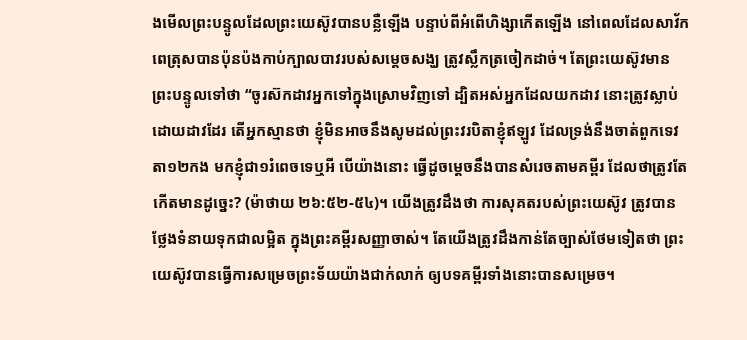ងមើលព្រះបន្ទូលដែលព្រះយេស៊ូវបានបន្លឺឡើង បន្ទាប់ពីអំពើហិង្សាកើតឡើង នៅពេលដែលសាវ័កពេត្រុសបានប៉ុនប៉ងកាប់ក្បាលបាវរបស់សម្តេចសង្ឃ ត្រូវស្លឹកត្រចៀកដាច់។ តែព្រះយេស៊ូវមានព្រះបន្ទូលទៅថា “ចូរស៊កដាវអ្នកទៅក្នុងស្រោមវិញទៅ ដ្បិតអស់អ្នកដែលយកដាវ នោះត្រូវស្លាប់ដោយដាវដែរ តើអ្នកស្មានថា ខ្ញុំមិនអាចនឹងសូមដល់ព្រះវរបិតាខ្ញុំឥឡូវ ដែលទ្រង់នឹងចាត់ពួកទេវតា១២កង មកខ្ញុំជា១រំពេចទេឬអី បើយ៉ាងនោះ ធ្វើដូចម្តេចនឹងបានសំរេចតាមគម្ពីរ ដែលថាត្រូវតែកើតមានដូច្នេះ? (ម៉ាថាយ ២៦:៥២-៥៤)។ យើងត្រូវដឹងថា ការសុគតរបស់ព្រះយេស៊ូវ ត្រូវបានថ្លែងទំនាយទុកជាលម្អិត ក្នុងព្រះគម្ពីរសញ្ញាចាស់។ តែយើងត្រូវដឹងកាន់តែច្បាស់ថែមទៀតថា ព្រះយេស៊ូវបានធ្វើការសម្រេចព្រះទ័យយ៉ាងជាក់លាក់ ឲ្យបទគម្ពីរទាំងនោះបានសម្រេច។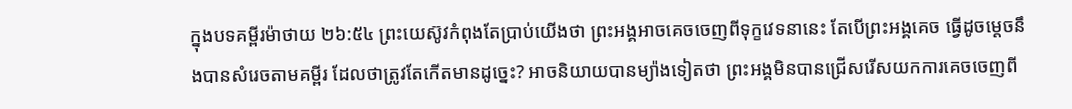ក្នុងបទគម្ពីរម៉ាថាយ ២៦:៥៤ ព្រះយេស៊ូវកំពុងតែប្រាប់យើងថា ព្រះអង្គអាចគេចចេញពីទុក្ខវេទនានេះ តែបើព្រះអង្គគេច ធ្វើដូចម្តេចនឹងបានសំរេចតាមគម្ពីរ ដែលថាត្រូវតែកើតមានដូច្នេះ? អាចនិយាយបានម្យ៉ាងទៀតថា ព្រះអង្គមិនបានជ្រើសរើសយកការគេចចេញពី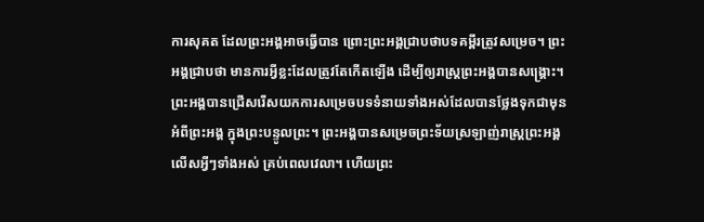ការសុគត ដែលព្រះអង្គអាចធ្វើបាន ព្រោះព្រះអង្គជ្រាបថាបទគម្ពីរត្រូវសម្រេច។ ព្រះអង្គជ្រាបថា មានការអ្វីខ្លះដែលត្រូវតែកើតឡើង ដើម្បីឲ្យរាស្រ្តព្រះអង្គបានសង្គ្រោះ។ ព្រះអង្គបានជ្រើសរើសយកការសម្រេចបទទំនាយទាំងអស់ដែលបានថ្លែងទុកជាមុន អំពីព្រះអង្គ ក្នុងព្រះបន្ទូលព្រះ។ ព្រះអង្គបានសម្រេចព្រះទ័យស្រឡាញ់រាស្រ្តព្រះអង្គលើសអ្វីៗទាំងអស់ គ្រប់ពេលវេលា។ ហើយព្រះ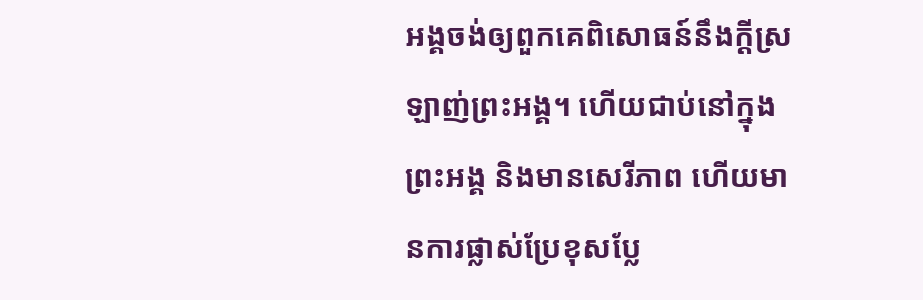អង្គចង់ឲ្យពួកគេពិសោធន៍នឹងក្តីស្រឡាញ់ព្រះអង្គ។ ហើយជាប់នៅក្នុងព្រះអង្គ និងមានសេរីភាព ហើយមានការផ្លាស់ប្រែខុសប្លែ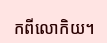កពីលោកិយ។